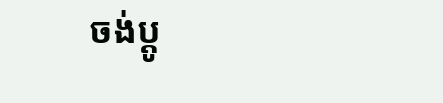ចង់ប្តូ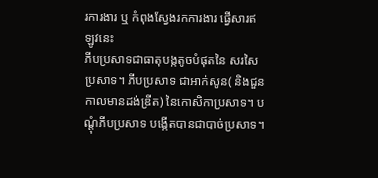រការងារ ឬ កំពុងស្វែងរកការងារ ផ្វើសារឥឡូវនេះ
ភីបប្រសាទជាធាតុបង្កតូចបំផុតនៃ សរសៃប្រសាទ។ ភីបប្រសាទ ជាអាក់សូន( និងជួនកាលមានដង់ឌ្រីត) នៃកោសិកាប្រសាទ។ បណ្តុំភីបប្រសាទ បង្កើតបានជាបាច់ប្រសាទ។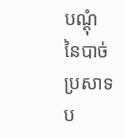បណ្តុំនៃបាច់ប្រសាទ ប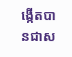ង្កើតបានជាស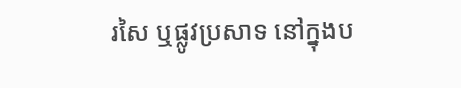រសៃ ឬផ្លូវប្រសាទ នៅក្នុងប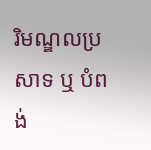រិមណ្ឌលប្រសាទ ឬ បំពង់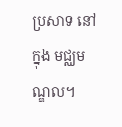ប្រសាទ នៅក្នុង មជ្ឈមណ្ឌល។